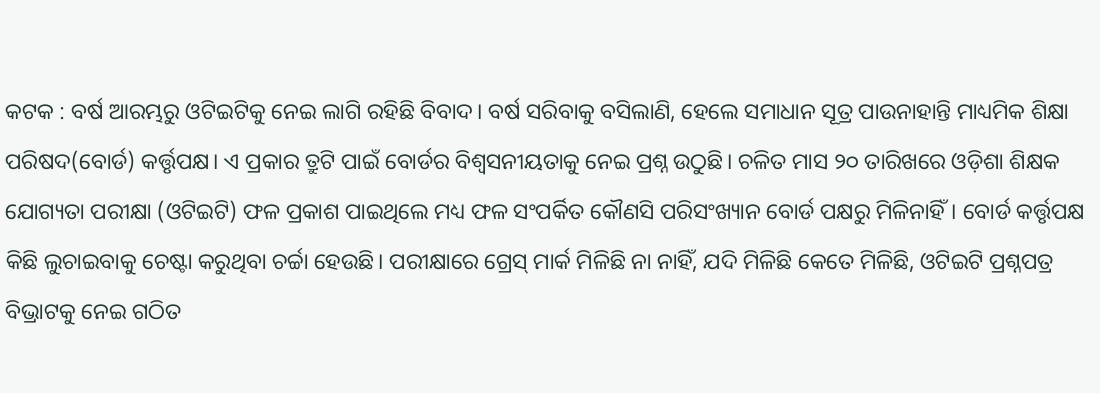କଟକ : ବର୍ଷ ଆରମ୍ଭରୁ ଓଟିଇଟିକୁ ନେଇ ଲାଗି ରହିଛି ବିବାଦ। ବର୍ଷ ସରିବାକୁ ବସିଲାଣି, ହେଲେ ସମାଧାନ ସୂତ୍ର ପାଉନାହାନ୍ତି ମାଧ୍ୟମିକ ଶିକ୍ଷା ପରିଷଦ(ବୋର୍ଡ) କର୍ତ୍ତୃପକ୍ଷ। ଏ ପ୍ରକାର ତ୍ରୁଟି ପାଇଁ ବୋର୍ଡର ବିଶ୍ବସନୀୟତାକୁ ନେଇ ପ୍ରଶ୍ନ ଉଠୁଛି। ଚଳିତ ମାସ ୨୦ ତାରିଖରେ ଓଡ଼ିଶା ଶିକ୍ଷକ ଯୋଗ୍ୟତା ପରୀକ୍ଷା (ଓଟିଇଟି) ଫଳ ପ୍ରକାଶ ପାଇଥିଲେ ମଧ୍ୟ ଫଳ ସଂପର୍କିତ କୌଣସି ପରିସଂଖ୍ୟାନ ବୋର୍ଡ ପକ୍ଷରୁ ମିଳିନାହିଁ। ବୋର୍ଡ କର୍ତ୍ତୃପକ୍ଷ କିଛି ଲୁଚାଇବାକୁ ଚେଷ୍ଟା କରୁଥିବା ଚର୍ଚ୍ଚା ହେଉଛି। ପରୀକ୍ଷାରେ ଗ୍ରେସ୍ ମାର୍କ ମିଳିଛି ନା ନାହିଁ, ଯଦି ମିଳିଛି କେତେ ମିଳିଛି, ଓଟିଇଟି ପ୍ରଶ୍ନପତ୍ର ବିଭ୍ରାଟକୁ ନେଇ ଗଠିତ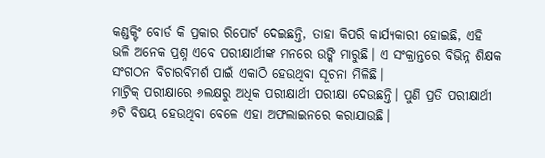କଣ୍ଡକ୍ଟିଂ ବୋର୍ଡ କି ପ୍ରକାର ରିପୋର୍ଟ ଦେଇଛନ୍ତି, ତାହା କିପରି କାର୍ଯ୍ୟକାରୀ ହୋଇଛି, ଏହି ଭଳି ଅନେକ ପ୍ରଶ୍ନ ଏବେ ପରୀକ୍ଷାର୍ଥୀଙ୍କ ମନରେ ଉଙ୍କି ମାରୁଛି। ଏ ସଂକ୍ରାନ୍ତରେ ବିଭିନ୍ନ ଶିକ୍ଷକ ସଂଗଠନ ବିଚାରବିମର୍ଶ ପାଇଁ ଏକାଠି ହେଉଥିବା ସୂଚନା ମିଳିଛି।
ମାଟ୍ରିକ୍ ପରୀକ୍ଷାରେ ୬ଲକ୍ଷରୁ ଅଧିକ ପରୀକ୍ଷାର୍ଥୀ ପରୀକ୍ଷା ଦେଉଛନ୍ତି। ପୁଣି ପ୍ରତି ପରୀକ୍ଷାର୍ଥୀ ୬ଟି ବିଷୟ ହେଉଥିବା ବେଳେ ଏହା ଅଫଲାଇନରେ କରାଯାଉଛି।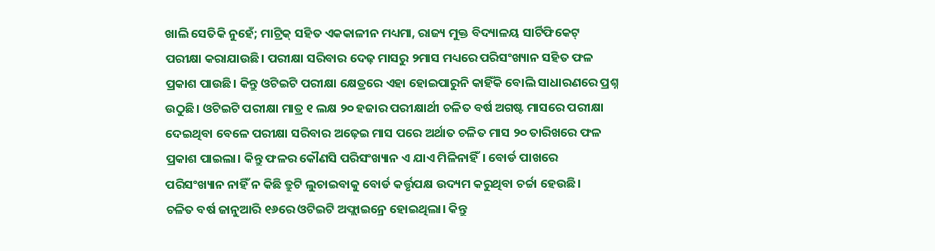ଖାଲି ସେତିକି ନୁହେଁ; ମାଟ୍ରିକ୍ ସହିତ ଏକକାଳୀନ ମଧ୍ୟମା, ରାଜ୍ୟ ମୁକ୍ତ ବିଦ୍ୟାଳୟ ସାର୍ଟିଫିକେଟ୍ ପରୀକ୍ଷା କରାଯାଉଛି। ପରୀକ୍ଷା ସରିବାର ଦେଢ଼ ମାସରୁ ୨ମାସ ମଧ୍ୟରେ ପରିସଂଖ୍ୟାନ ସହିତ ଫଳ ପ୍ରକାଶ ପାଉଛି। କିନ୍ତୁ ଓଟିଇଟି ପରୀକ୍ଷା କ୍ଷେତ୍ରରେ ଏହା ହୋଇପାରୁନି କାହିଁକି ବୋଲି ସାଧାରଣରେ ପ୍ରଶ୍ନ ଉଠୁଛି। ଓଟିଇଟି ପରୀକ୍ଷା ମାତ୍ର ୧ ଲକ୍ଷ ୨୦ ହଜାର ପରୀକ୍ଷାର୍ଥୀ ଚଳିତ ବର୍ଷ ଅଗଷ୍ଟ ମାସରେ ପରୀକ୍ଷା ଦେଇଥିବା ବେଳେ ପରୀକ୍ଷା ସରିବାର ଅଢ଼େଇ ମାସ ପରେ ଅର୍ଥାତ ଚଳିତ ମାସ ୨୦ ତାରିଖରେ ଫଳ ପ୍ରକାଶ ପାଇଲା। କିନ୍ତୁ ଫଳର କୌଣସି ପରିସଂଖ୍ୟାନ ଏ ଯାଏ ମିଳିନାହିଁ। ବୋର୍ଡ ପାଖରେ ପରିସଂଖ୍ୟାନ ନାହିଁ ନ କିଛି ତ୍ରୁଟି ଲୁଚାଇବାକୁ ବୋର୍ଡ କର୍ତ୍ତୃପକ୍ଷ ଉଦ୍ୟମ କରୁଥିବା ଚର୍ଚ୍ଚା ହେଉଛି।
ଚଳିତ ବର୍ଷ ଜାନୁଆରି ୧୬ରେ ଓଟିଇଟି ଅଫ୍ଲାଇନ୍ରେ ହୋଇଥିଲା। କିନ୍ତୁ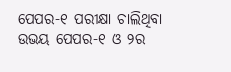ପେପର-୧ ପରୀକ୍ଷା ଚାଲିଥିବା ଉଭୟ ପେପର-୧ ଓ ୨ର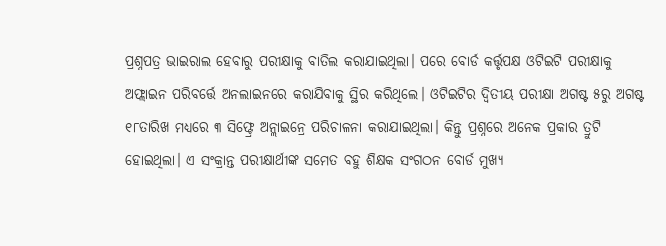ପ୍ରଶ୍ନପତ୍ର ଭାଇରାଲ ହେବାରୁ ପରୀକ୍ଷାକୁ ବାତିଲ କରାଯାଇଥିଲା। ପରେ ବୋର୍ଡ କର୍ତ୍ତୃପକ୍ଷ ଓଟିଇଟି ପରୀକ୍ଷାକୁ ଅଫ୍ଲାଇନ ପରିବର୍ତ୍ତେ ଅନଲାଇନରେ କରାଯିବାକୁ ସ୍ଥିର କରିଥିଲେ। ଓଟିଇଟିର ଦ୍ବିତୀୟ ପରୀକ୍ଷା ଅଗଷ୍ଟ ୫ରୁ ଅଗଷ୍ଟ ୧୮ତାରିଖ ମଧ୍ୟରେ ୩ ସିଫ୍ଟ୍ରେ ଅନ୍ଲାଇନ୍ରେ ପରିଚାଳନା କରାଯାଇଥିଲା। କିନ୍ତୁ ପ୍ରଶ୍ନରେ ଅନେକ ପ୍ରକାର ତ୍ରୁଟି ହୋଇଥିଲା। ଏ ସଂକ୍ରାନ୍ତ ପରୀକ୍ଷାର୍ଥୀଙ୍କ ସମେତ ବହୁ ଶିକ୍ଷକ ସଂଗଠନ ବୋର୍ଡ ମୁଖ୍ୟ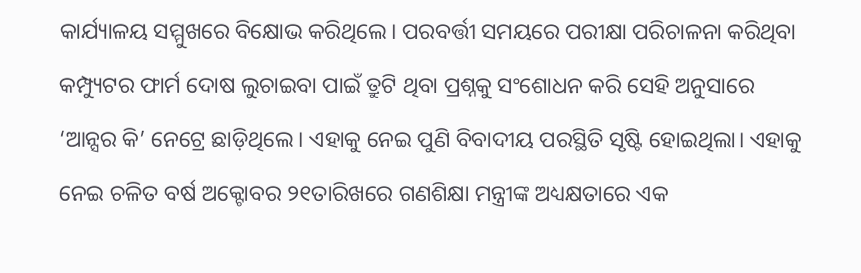କାର୍ଯ୍ୟାଳୟ ସମ୍ମୁଖରେ ବିକ୍ଷୋଭ କରିଥିଲେ। ପରବର୍ତ୍ତୀ ସମୟରେ ପରୀକ୍ଷା ପରିଚାଳନା କରିଥିବା କମ୍ପ୍ୟୁଟର ଫାର୍ମ ଦୋଷ ଲୁଚାଇବା ପାଇଁ ତ୍ରୁଟି ଥିବା ପ୍ରଶ୍ନକୁ ସଂଶୋଧନ କରି ସେହି ଅନୁସାରେ ‘ଆନ୍ସର କି’ ନେଟ୍ରେ ଛାଡ଼ିଥିଲେ। ଏହାକୁ ନେଇ ପୁଣି ବିବାଦୀୟ ପରସ୍ଥିତି ସୃଷ୍ଟି ହୋଇଥିଲା। ଏହାକୁ ନେଇ ଚଳିତ ବର୍ଷ ଅକ୍ଟୋବର ୨୧ତାରିଖରେ ଗଣଶିକ୍ଷା ମନ୍ତ୍ରୀଙ୍କ ଅଧ୍ୟକ୍ଷତାରେ ଏକ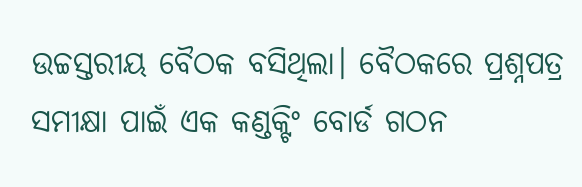ଉଚ୍ଚସ୍ତରୀୟ ବୈଠକ ବସିଥିଲା। ବୈଠକରେ ପ୍ରଶ୍ନପତ୍ର ସମୀକ୍ଷା ପାଇଁ ଏକ କଣ୍ଡକ୍ଟିଂ ବୋର୍ଡ ଗଠନ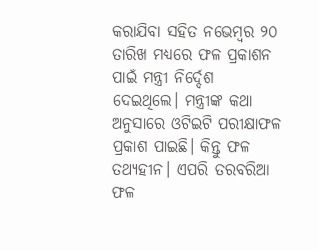କରାଯିବା ସହିତ ନଭେମ୍ବର ୨୦ ତାରିଖ ମଧ୍ୟରେ ଫଳ ପ୍ରକାଶନ ପାଇଁ ମନ୍ତ୍ରୀ ନିର୍ଦ୍ଦେଶ ଦେଇଥିଲେ। ମନ୍ତ୍ରୀଙ୍କ କଥା ଅନୁସାରେ ଓଟିଇଟି ପରୀକ୍ଷାଫଳ ପ୍ରକାଶ ପାଇଛି। କିନ୍ତୁ ଫଳ ତଥ୍ୟହୀନ। ଏପରି ତରବରିଆ ଫଳ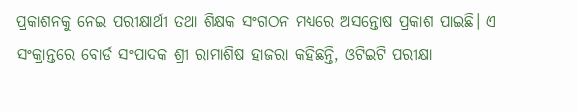ପ୍ରକାଶନକୁ ନେଇ ପରୀକ୍ଷାର୍ଥୀ ତଥା ଶିକ୍ଷକ ସଂଗଠନ ମଧ୍ୟରେ ଅସନ୍ତୋଷ ପ୍ରକାଶ ପାଇଛି। ଏ ସଂକ୍ରାନ୍ତରେ ବୋର୍ଡ ସଂପାଦକ ଶ୍ରୀ ରାମାଶିଷ ହାଜରା କହିଛନ୍ତି, ଓଟିଇଟି ପରୀକ୍ଷା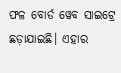ଫଳ ବୋର୍ଡ ୱେବ ସାଇଟ୍ରେ ଛଡ଼ାଯାଇଛି। ଏହାର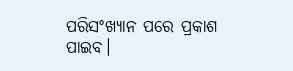ପରିସଂଖ୍ୟାନ ପରେ ପ୍ରକାଶ ପାଇବ।